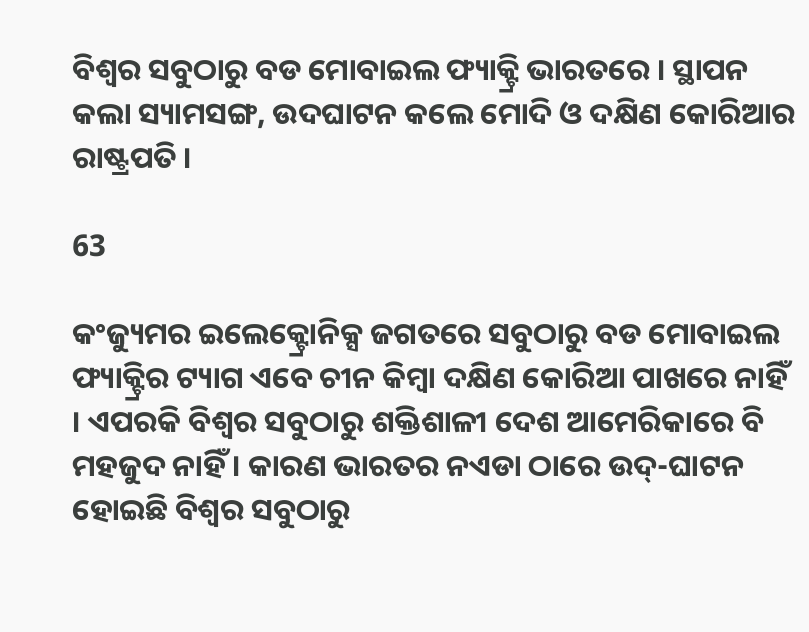ବିଶ୍ୱର ସବୁଠାରୁ ବଡ ମୋବାଇଲ ଫ୍ୟାକ୍ଟ୍ରି ଭାରତରେ । ସ୍ଥାପନ କଲା ସ୍ୟାମସଙ୍ଗ, ଉଦଘାଟନ କଲେ ମୋଦି ଓ ଦକ୍ଷିଣ କୋରିଆର ରାଷ୍ଟ୍ରପତି ।

63

କଂଜ୍ୟୁମର ଇଲେକ୍ଟ୍ରୋନିକ୍ସ ଜଗତରେ ସବୁଠାରୁ ବଡ ମୋବାଇଲ ଫ୍ୟାକ୍ଟ୍ରିର ଟ୍ୟାଗ ଏବେ ଚୀନ କିମ୍ବା ଦକ୍ଷିଣ କୋରିଆ ପାଖରେ ନାହିଁ । ଏପରକି ବିଶ୍ୱର ସବୁଠାରୁ ଶକ୍ତିଶାଳୀ ଦେଶ ଆମେରିକାରେ ବି ମହଜୁଦ ନାହିଁ । କାରଣ ଭାରତର ନଏଡା ଠାରେ ଉଦ୍-ଘାଟନ ହୋଇଛି ବିଶ୍ୱର ସବୁଠାରୁ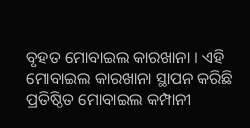ବୃହତ ମୋବାଇଲ କାରଖାନା । ଏହି ମୋବାଇଲ କାରଖାନା ସ୍ଥାପନ କରିଛି ପ୍ରତିଷ୍ଠିତ ମୋବାଇଲ କମ୍ପାନୀ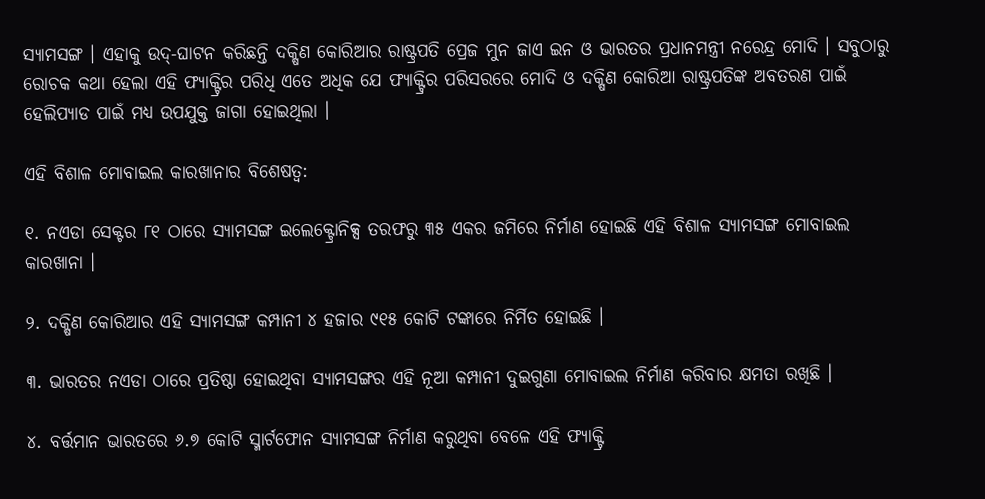ସ୍ୟାମସଙ୍ଗ । ଏହାକୁ ଉଦ୍-ଘାଟନ କରିଛନ୍ତି ଦକ୍ଷିଣ କୋରିଆର ରାଷ୍ଟ୍ରପତି ପ୍ରେଜ ମୁନ ଜାଏ ଇନ ଓ ଭାରତର ପ୍ରଧାନମନ୍ତ୍ରୀ ନରେନ୍ଦ୍ର ମୋଦି । ସବୁଠାରୁ ରୋଚକ କଥା ହେଲା ଏହି ଫ୍ୟାକ୍ଟ୍ରିର ପରିଧି ଏତେ ଅଧିକ ଯେ ଫ୍ୟାକ୍ଟ୍ରିର ପରିସରରେ ମୋଦି ଓ ଦକ୍ଷିଣ କୋରିଆ ରାଷ୍ଟ୍ରପତିଙ୍କ ଅବତରଣ ପାଇଁ ହେଲିପ୍ୟାଡ ପାଇଁ ମଧ୍ୟ ଉପଯୁକ୍ତ ଜାଗା ହୋଇଥିଲା ।

ଏହି ବିଶାଳ ମୋବାଇଲ କାରଖାନାର ବିଶେଷତ୍ୱ:

୧. ନଏଡା ସେକ୍ଟର ୮୧ ଠାରେ ସ୍ୟାମସଙ୍ଗ ଇଲେକ୍ଟ୍ରୋନିକ୍ସ ତରଫରୁ ୩୫ ଏକର ଜମିରେ ନିର୍ମାଣ ହୋଇଛି ଏହି ବିଶାଳ ସ୍ୟାମସଙ୍ଗ ମୋବାଇଲ କାରଖାନା ।

୨. ଦକ୍ଷିଣ କୋରିଆର ଏହି ସ୍ୟାମସଙ୍ଗ କମ୍ପାନୀ ୪ ହଜାର ୯୧୫ କୋଟି ଟଙ୍କାରେ ନିର୍ମିତ ହୋଇଛି ।

୩. ଭାରତର ନଏଡା ଠାରେ ପ୍ରତିଷ୍ଠା ହୋଇଥିବା ସ୍ୟାମସଙ୍ଗର ଏହି ନୂଆ କମ୍ପାନୀ ଦୁଇଗୁଣା ମୋବାଇଲ ନିର୍ମାଣ କରିବାର କ୍ଷମତା ରଖିଛି ।

୪. ବର୍ତ୍ତମାନ ଭାରତରେ ୬.୭ କୋଟି ସ୍ମାର୍ଟଫୋନ ସ୍ୟାମସଙ୍ଗ ନିର୍ମାଣ କରୁଥିବା ବେଳେ ଏହି ଫ୍ୟାକ୍ଟ୍ରି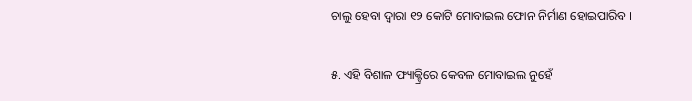ଚାଲୁ ହେବା ଦ୍ୱାରା ୧୨ କୋଟି ମୋବାଇଲ ଫୋନ ନିର୍ମାଣ ହୋଇପାରିବ ।

୫. ଏହି ବିଶାଳ ଫ୍ୟାକ୍ଟ୍ରିରେ କେବଳ ମୋବାଇଲ ନୁହେଁ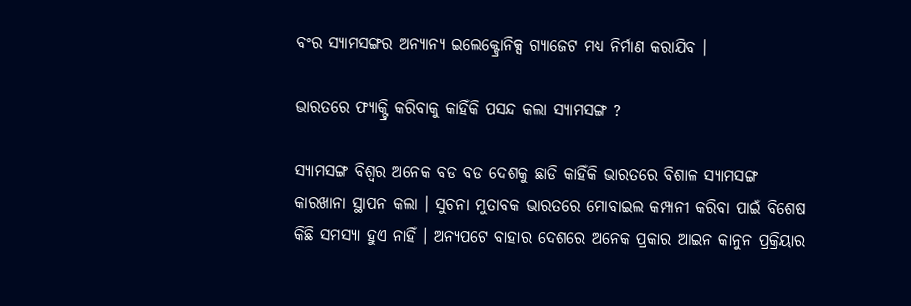ବଂର ସ୍ୟାମସଙ୍ଗର ଅନ୍ୟାନ୍ୟ ଇଲେକ୍ଟ୍ରୋନିକ୍ସ ଗ୍ୟାଜେଟ ମଧ୍ୟ ନିର୍ମାଣ କରାଯିବ ।

ଭାରତରେ ଫ୍ୟାକ୍ଟ୍ରି କରିବାକୁ କାହିଁକି ପସନ୍ଦ କଲା ସ୍ୟାମସଙ୍ଗ ?

ସ୍ୟାମସଙ୍ଗ ବିଶ୍ୱର ଅନେକ ବଡ ବଡ ଦେଶକୁ ଛାଡି କାହିଁକି ଭାରତରେ ବିଶାଳ ସ୍ୟାମସଙ୍ଗ କାରଖାନା ସ୍ଥାପନ କଲା । ସୁଚନା ମୁତାବକ ଭାରତରେ ମୋବାଇଲ କମ୍ପାନୀ କରିବା ପାଇଁ ବିଶେଷ କିଛି ସମସ୍ୟା ହୁଏ ନାହିଁ । ଅନ୍ୟପଟେ ବାହାର ଦେଶରେ ଅନେକ ପ୍ରକାର ଆଇନ କାନୁନ ପ୍ରକ୍ରିୟାର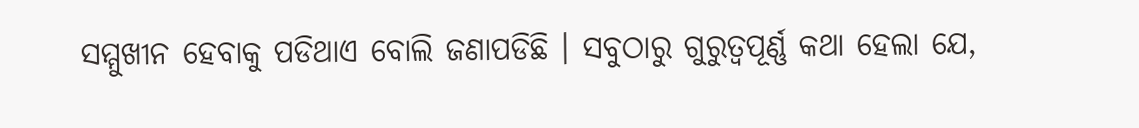ସମ୍ମୁଖୀନ ହେବାକୁ ପଡିଥାଏ ବୋଲି ଜଣାପଡିଛି । ସବୁଠାରୁ ଗୁରୁତ୍ୱପୂର୍ଣ୍ଣ କଥା ହେଲା ଯେ,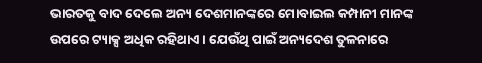ଭାରତକୁ ବାଦ ଦେଲେ ଅନ୍ୟ ଦେଶମାନଙ୍କରେ ମୋବାଇଲ କମ୍ପାନୀ ମାନଙ୍କ ଉପରେ ଟ୍ୟାକ୍ସ ଅଧିକ ରହିଥାଏ । ଯେଉଁଥି ପାଇଁ ଅନ୍ୟଦେଶ ତୁଳନାରେ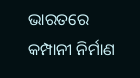ଭାରତରେ କମ୍ପାନୀ ନିର୍ମାଣ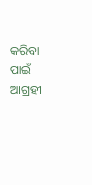କରିବା ପାଇଁ ଆଗ୍ରହୀ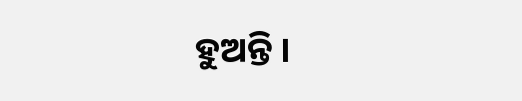ହୁଅନ୍ତି ।